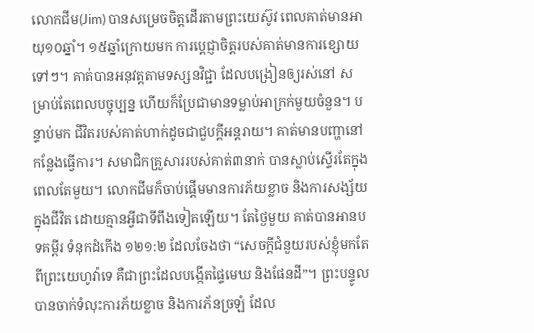លោកជីម(Jim) បានសម្រេចចិត្តដើរតាមព្រះយេស៊ូវ ពេលគាត់មានអាយុ១០ឆ្នាំ។ ១៥ឆ្នាំក្រោយមក ការប្តេជ្ញាចិត្តរបស់គាត់មានការខ្សោយទៅៗ។ គាត់បានអនុវត្តតាមទស្សនវិជ្ជា ដែលបង្រៀនឲ្យរស់នៅ សម្រាប់តែពេលបច្ចុប្បន្ន ហើយក៏ប្រែជាមានទម្លាប់អាក្រក់មួយចំនួន។ បន្ទាប់មក ជីវិតរបស់គាត់ហាក់ដូចជាជួបក្តីអន្តរាយ។ គាត់មានបញ្ហានៅកន្លែងធ្វើការ។ សមាជិកគ្រួសាររបស់គាត់៣នាក់ បានស្លាប់ស្ទើរតែក្នុងពេលតែមួយ។ លោកជីមក៏ចាប់ផ្តើមមានការភ័យខ្លាច និងការសង្ស័យ ក្នុងជីវិត ដោយគ្មានអ្វីជាទីពឹងទៀតឡើយ។ តែថ្ងៃមួយ គាត់បានអានបទគម្ពីរ ទំនុកដំកើង ១២១:២ ដែលចែងថា “សេចក្តីជំនួយរបស់ខ្ញុំមកតែពីព្រះយេហូវ៉ាទេ គឺជាព្រះដែលបង្កើតផ្ទៃមេឃ និងផែនដី”។ ព្រះបន្ទូលបានចាក់ទំលុះការភ័យខ្លាច និងការភ័នច្រឡំ ដែល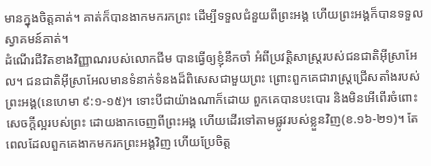មានក្នុងចិត្តគាត់។ គាត់ក៏បានងាកមករកព្រះ ដើម្បីទទួលជំនួយពីព្រះអង្គ ហើយព្រះអង្គក៏បានទទួលស្វាគមន៍គាត់។
ដំណើរជីវិតខាងវិញ្ញាណរបស់លោកជីម បានធ្វើឲ្យខ្ញុំនឹកចាំ អំពីប្រវត្តិសាស្រ្តរបស់ជនជាតិអ៊ីស្រាអែល។ ជនជាតិអ៊ីស្រាអែលមានទំនាក់ទំនងដ៏ពិសេសជាមួយព្រះ ព្រោះពួកគេជារាស្រ្តជ្រើសតាំងរបស់ព្រះអង្គ(នេហេមា ៩:១-១៥)។ ទោះបីជាយ៉ាងណាក៏ដោយ ពួកគេបានបះបោរ និងមិនអើពើរចំពោះសេចក្តីល្អរបស់ព្រះ ដោយងាកចេញពីព្រះអង្គ ហើយដើរទៅតាមផ្លូវរបស់ខ្លួនវិញ(ខ.១៦-២១)។ តែពេលដែលពួកគេងាកមករកព្រះអង្គវិញ ហើយប្រែចិត្ត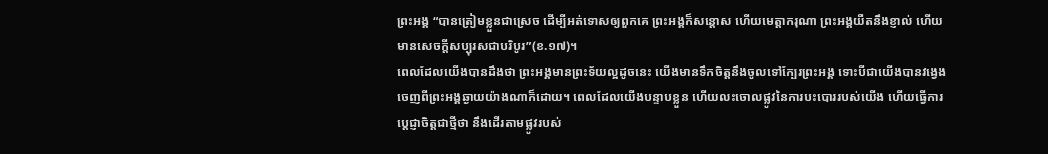ព្រះអង្គ “បានត្រៀមខ្លួនជាស្រេច ដើម្បីអត់ទោសឲ្យពួកគេ ព្រះអង្គក៏សន្តោស ហើយមេត្តាករុណា ព្រះអង្គយឺតនឹងខ្ញាល់ ហើយមានសេចក្តីសប្បុរសជាបរិបូរ”(ខ.១៧)។
ពេលដែលយើងបានដឹងថា ព្រះអង្គមានព្រះទ័យល្អដូចនេះ យើងមានទឹកចិត្តនឹងចូលទៅក្បែរព្រះអង្គ ទោះបីជាយើងបានវង្វេងចេញពីព្រះអង្គឆ្ងាយយ៉ាងណាក៏ដោយ។ ពេលដែលយើងបន្ទាបខ្លួន ហើយលះចោលផ្លូវនៃការបះបោររបស់យើង ហើយធ្វើការប្តេជ្ញាចិត្តជាថ្មីថា នឹងដើរតាមផ្លូវរបស់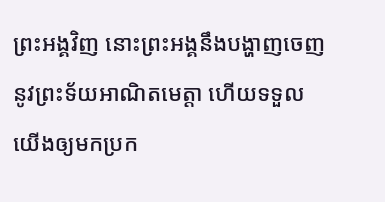ព្រះអង្គវិញ នោះព្រះអង្គនឹងបង្ហាញចេញនូវព្រះទ័យអាណិតមេត្តា ហើយទទួលយើងឲ្យមកប្រក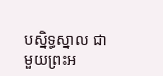បស្និទ្ធស្នាល ជាមួយព្រះអ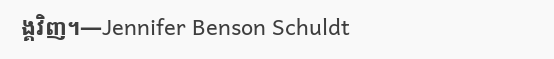ង្គវិញ។—Jennifer Benson Schuldt